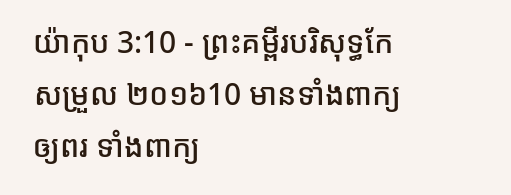យ៉ាកុប 3:10 - ព្រះគម្ពីរបរិសុទ្ធកែសម្រួល ២០១៦10 មានទាំងពាក្យឲ្យពរ ទាំងពាក្យ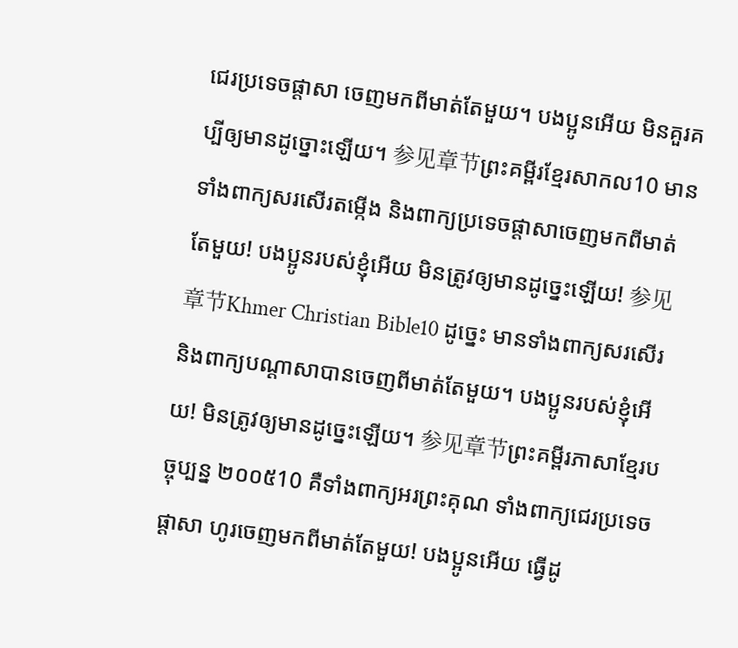ជេរប្រទេចផ្តាសា ចេញមកពីមាត់តែមួយ។ បងប្អូនអើយ មិនគួរគប្បីឲ្យមានដូច្នោះឡើយ។ 参见章节ព្រះគម្ពីរខ្មែរសាកល10 មានទាំងពាក្យសរសើរតម្កើង និងពាក្យប្រទេចផ្ដាសាចេញមកពីមាត់តែមួយ! បងប្អូនរបស់ខ្ញុំអើយ មិនត្រូវឲ្យមានដូច្នេះឡើយ! 参见章节Khmer Christian Bible10 ដូច្នេះ មានទាំងពាក្យសរសើរ និងពាក្យបណ្ដាសាបានចេញពីមាត់តែមួយ។ បងប្អូនរបស់ខ្ញុំអើយ! មិនត្រូវឲ្យមានដូច្នេះឡើយ។ 参见章节ព្រះគម្ពីរភាសាខ្មែរបច្ចុប្បន្ន ២០០៥10 គឺទាំងពាក្យអរព្រះគុណ ទាំងពាក្យជេរប្រទេចផ្ដាសា ហូរចេញមកពីមាត់តែមួយ! បងប្អូនអើយ ធ្វើដូ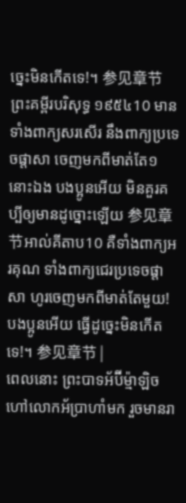ច្នេះមិនកើតទេ!។ 参见章节ព្រះគម្ពីរបរិសុទ្ធ ១៩៥៤10 មានទាំងពាក្យសរសើរ នឹងពាក្យប្រទេចផ្តាសា ចេញមកពីមាត់តែ១នោះឯង បងប្អូនអើយ មិនគួរគប្បីឲ្យមានដូច្នោះឡើយ 参见章节អាល់គីតាប10 គឺទាំងពាក្យអរគុណ ទាំងពាក្យជេរប្រទេចផ្ដាសា ហូរចេញមកពីមាត់តែមួយ! បងប្អូនអើយ ធ្វើដូច្នេះមិនកើតទេ!។ 参见章节 |
ពេលនោះ ព្រះបាទអ័ប៊ីម៉្មាឡិចហៅលោកអ័ប្រាហាំមក រួចមានរា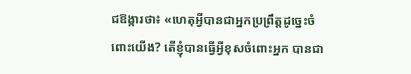ជឱង្ការថា៖ «ហេតុអ្វីបានជាអ្នកប្រព្រឹត្តដូច្នេះចំពោះយើង? តើខ្ញុំបានធ្វើអ្វីខុសចំពោះអ្នក បានជា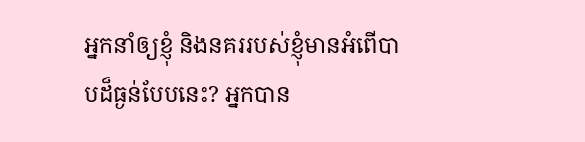អ្នកនាំឲ្យខ្ញុំ និងនគររបស់ខ្ញុំមានអំពើបាបដ៏ធ្ងន់បែបនេះ? អ្នកបាន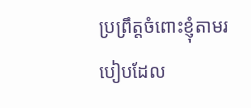ប្រព្រឹត្តចំពោះខ្ញុំតាមរបៀបដែល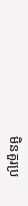មិនគួរប្រ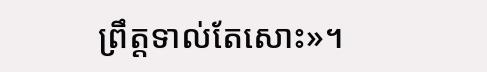ព្រឹត្តទាល់តែសោះ»។